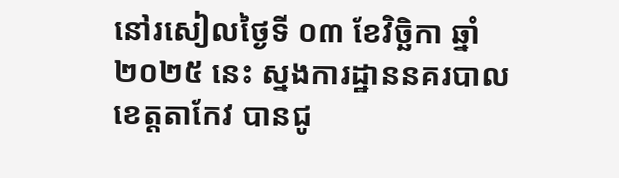នៅរសៀលថ្ងៃទី ០៣ ខែវិច្ឆិកា ឆ្នាំ ២០២៥ នេះ ស្នងការដ្ឋាននគរបាលខេត្តតាកែវ បានជូ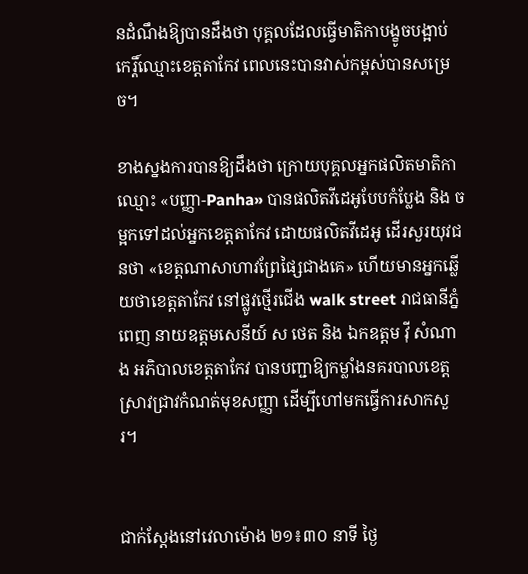នដំណឹងឱ្យបានដឹងថា បុគ្គលដែលធ្វើមាតិកាបង្ខូចបង្អាប់កេរ្តិ៍ឈ្មោះខេត្តតាកែវ ពេលនេះបានវាស់កម្ពស់បានសម្រេច។

ខាងស្នងការបានឱ្យដឹងថា ក្រោយបុគ្គលអ្នកផលិតមាតិកាឈ្មោះ «បញ្ញា-Panha» បានផលិតវីដេអូបែបកំប្លែង និង ចម្អកទៅដល់អ្នកខេត្តតាកែវ ដោយផលិតវីដេអូ ដើរសួរយុវជនថា «ខេត្តណាសាហាវព្រែផ្សៃជាងគេ» ហើយមានអ្នកឆ្លើយថាខេត្តតាកែវ នៅផ្លូវថ្មើរជើង walk street រាជធានីភ្នំពេញ នាយឧត្តមសេនីយ៍ ស ថេត និង ឯកឧត្តម វ៉ី សំណាង អភិបាលខេត្តតាកែវ បានបញ្ជាឱ្យកម្លាំងនគរបាលខេត្ត ស្រាវជ្រាវកំណត់មុខសញ្ញា ដើម្បីហៅមកធ្វើការសាកសួរ។


ជាក់ស្ដែងនៅវេលាម៉ោង ២១៖៣០ នាទី ថ្ងៃ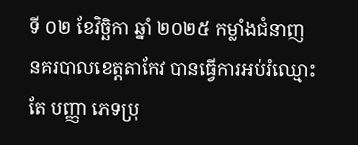ទី ០២ ខែវិច្ឆិកា ឆ្នាំ ២០២៥ កម្លាំងជំនាញនគរបាលខេត្តតាកែវ បានធ្វើការអប់រំឈ្មោះ តែ បញ្ញា ភេទប្រុ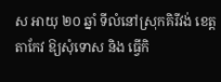ស អាយុ ២០ ឆ្នាំ ទីលំនៅស្រុកគិរីវង់ ខេត្តតាកែវ ឱ្យសុំទោស និង ធ្វើកិ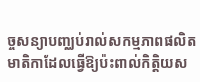ច្ចសន្យាបញ្ឈប់រាល់សកម្មភាពផលិតមាតិកាដែលធ្វើឱ្យប៉ះពាល់កិត្តិយស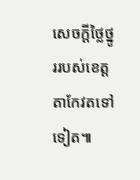សេចក្ដីថ្លៃថ្នូររបស់ខេត្តតាកែវតទៅទៀត៕